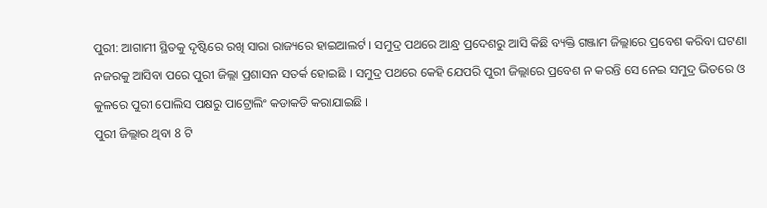ପୁରୀ: ଆଗାମୀ ସ୍ଥିତକୁ ଦୃଷ୍ଟିରେ ରଖି ସାରା ରାଜ୍ୟରେ ହାଇଆଲର୍ଟ । ସମୁଦ୍ର ପଥରେ ଆନ୍ଧ୍ର ପ୍ରଦେଶରୁ ଆସି କିଛି ବ୍ୟକ୍ତି ଗଞ୍ଜାମ ଜିଲ୍ଲାରେ ପ୍ରବେଶ କରିବା ଘଟଣା ନଜରକୁ ଆସିବା ପରେ ପୁରୀ ଜିଲ୍ଲା ପ୍ରଶାସନ ସତର୍କ ହୋଇଛି । ସମୁଦ୍ର ପଥରେ କେହି ଯେପରି ପୁରୀ ଜିଲ୍ଲାରେ ପ୍ରବେଶ ନ କରନ୍ତି ସେ ନେଇ ସମୁଦ୍ର ଭିତରେ ଓ କୁଳରେ ପୁରୀ ପୋଲିସ ପକ୍ଷରୁ ପାଟ୍ରୋଲିଂ କଡାକଡି କରାଯାଇଛି ।
ପୁରୀ ଜିଲ୍ଲାର ଥିବା 8 ଟି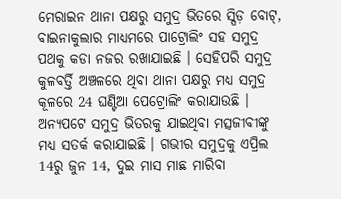ମେରାଇନ ଥାନା ପକ୍ଷରୁ ସମୁଦ୍ର ଭିତରେ ସ୍ପିଡ଼ ବୋଟ୍, ବାଇନାକୁଲାର ମାଧ୍ୟମରେ ପାଟ୍ରୋଲିଂ ସହ ସମୁଦ୍ର ପଥକୁ କଡା ନଜର ରଖାଯାଇଛି । ସେହିପରି ସମୁଦ୍ର କୁଳବର୍ତ୍ତି ଅଞ୍ଚଳରେ ଥିବା ଥାନା ପକ୍ଷରୁ ମଧ୍ୟ ସମୁଦ୍ର କୂଳରେ 24 ଘଣ୍ଟିଆ ପେଟ୍ରୋଲିଂ କରାଯାଉଛି । ଅନ୍ୟପଟେ ସମୁଦ୍ର ଭିତରକୁ ଯାଇଥିବା ମତ୍ସଜୀବୀଙ୍କୁ ମଧ୍ୟ ସତର୍କ କରାଯାଇଛି । ଗଭୀର ସମୁଦ୍ରକୁ ଏପ୍ରିଲ 14ରୁ ଜୁନ 14, ଦୁଇ ମାସ ମାଛ ମାରିବା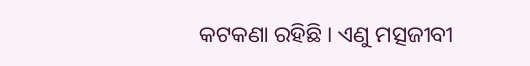କଟକଣା ରହିଛି । ଏଣୁ ମତ୍ସଜୀବୀ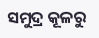ସମୁଦ୍ର କୂଳରୁ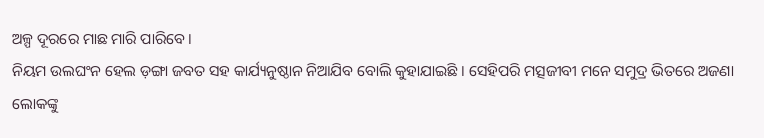ଅଳ୍ପ ଦୂରରେ ମାଛ ମାରି ପାରିବେ ।
ନିୟମ ଉଲଘଂନ ହେଲ ଡ଼ଙ୍ଗା ଜବତ ସହ କାର୍ଯ୍ୟନୁଷ୍ଠାନ ନିଆଯିବ ବୋଲି କୁହାଯାଇଛି । ସେହିପରି ମତ୍ସଜୀବୀ ମନେ ସମୁଦ୍ର ଭିତରେ ଅଜଣା ଲୋକଙ୍କୁ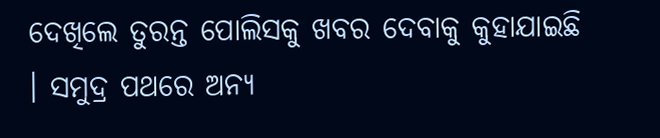ଦେଖିଲେ ତୁରନ୍ତ ପୋଲିସକୁ ଖବର ଦେବାକୁ କୁହାଯାଇଛି । ସମୁଦ୍ର ପଥରେ ଅନ୍ୟ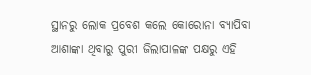ସ୍ଥାନରୁ ଲୋକ ପ୍ରବେଶ କଲେ କୋରୋନା ବ୍ୟାପିବା ଆଶାଙ୍କା ଥିବାରୁ ପୁରୀ ଜିଲାପାଳଙ୍କ ପକ୍ଷରୁ ଏହି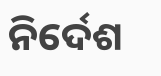ନିର୍ଦେଶ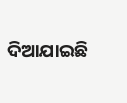ଦିଆଯାଇଛି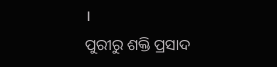।
ପୁରୀରୁ ଶକ୍ତି ପ୍ରସାଦ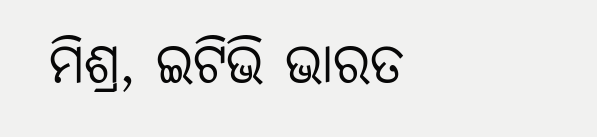ମିଶ୍ର, ଇଟିଭି ଭାରତ